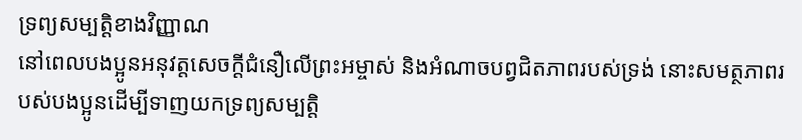ទ្រព្យសម្បត្តិខាងវិញ្ញាណ
នៅពេលបងប្អូនអនុវត្តសេចក្ដីជំនឿលើព្រះអម្ចាស់ និងអំណាចបព្វជិតភាពរបស់ទ្រង់ នោះសមត្ថភាពរបស់បងប្អូនដើម្បីទាញយកទ្រព្យសម្បត្តិ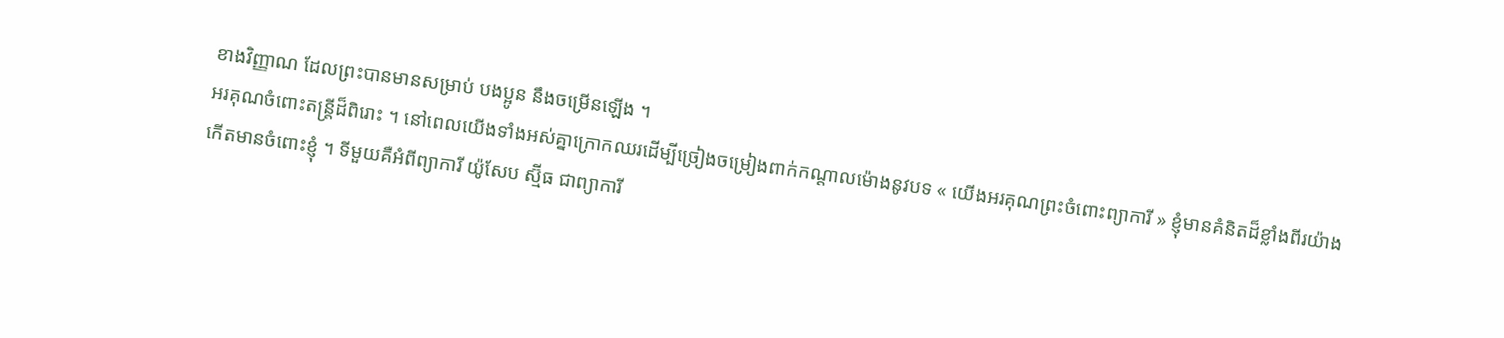ខាងវិញ្ញាណ ដែលព្រះបានមានសម្រាប់ បងប្អូន នឹងចម្រើនឡើង ។
អរគុណចំពោះតន្ត្រីដ៏ពិរោះ ។ នៅពេលយើងទាំងអស់គ្នាក្រោកឈរដើម្បីច្រៀងចម្រៀងពាក់កណ្ដាលម៉ោងនូវបទ « យើងអរគុណព្រះចំពោះព្យាការី » ខ្ញុំមានគំនិតដ៏ខ្លាំងពីរយ៉ាងកើតមានចំពោះខ្ញុំ ។ ទីមួយគឺអំពីព្យាការី យ៉ូសែប ស្ម៊ីធ ជាព្យាការី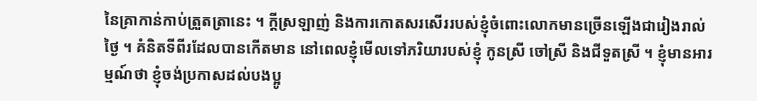នៃគ្រាកាន់កាប់ត្រួតត្រានេះ ។ ក្ដីស្រឡាញ់ និងការកោតសរសើររបស់ខ្ញុំចំពោះលោកមានច្រើនឡើងជារៀងរាល់ថ្ងៃ ។ គំនិតទីពីរដែលបានកើតមាន នៅពេលខ្ញុំមើលទៅភរិយារបស់ខ្ញុំ កូនស្រី ចៅស្រី និងជីទួតស្រី ។ ខ្ញុំមានអារម្មណ៍ថា ខ្ញុំចង់ប្រកាសដល់បងប្អូ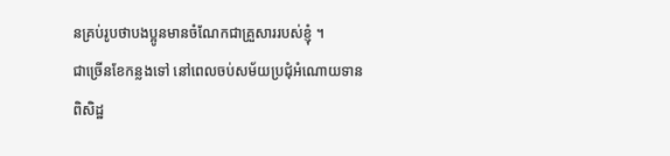នគ្រប់រូបថាបងប្អូនមានចំណែកជាគ្រួសាររបស់ខ្ញុំ ។
ជាច្រើនខែកន្លងទៅ នៅពេលចប់សម័យប្រជុំអំណោយទានពិសិដ្ឋ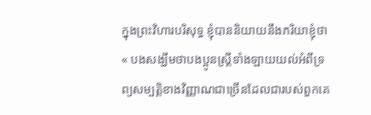ក្នុងព្រះវិហារបរិសុទ្ធ ខ្ញុំបាននិយាយនឹងភរិយាខ្ញុំថា « បងសង្ឃឹមថាបងប្អូនស្ត្រីទាំងឡាយយល់អំពីទ្រព្យសម្បត្តិខាងវិញ្ញាណជាច្រើនដែលជារបស់ពួកគេ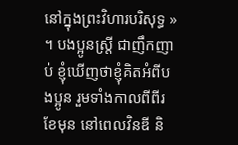នៅក្នុងព្រះវិហារបរិសុទ្ធ » ។ បងប្អូនស្ត្រី ជាញឹកញាប់ ខ្ញុំឃើញថាខ្ញុំគិតអំពីបងប្អូន រួមទាំងកាលពីពីរខែមុន នៅពេលវិនឌី និ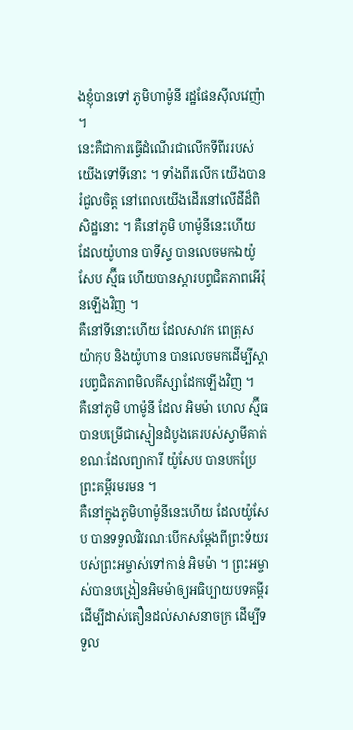ងខ្ញុំបានទៅ ភូមិហាម៉ូនី រដ្ឋផែនស៊ីលវេញ៉ា ។
នេះគឺជាការធ្វើដំណើរជាលើកទីពីររបស់យើងទៅទីនោះ ។ ទាំងពីរលើក យើងបានរំជួលចិត្ត នៅពេលយើងដើរនៅលើដីដ៏ពិសិដ្ឋនោះ ។ គឺនៅភូមិ ហាម៉ូនីនេះហើយ ដែលយ៉ូហាន បាទីស្ទ បានលេចមកឯយ៉ូសែប ស្ម៊ីធ ហើយបានស្ដារបព្វជិតភាពអើរ៉ុនឡើងវិញ ។
គឺនៅទីនោះហើយ ដែលសាវក ពេត្រុស យ៉ាកុប និងយ៉ូហាន បានលេចមកដើម្បីស្ដារបព្វជិតភាពមិលគីស្សាដែកឡើងវិញ ។
គឺនៅភូមិ ហាម៉ូនី ដែល អិមម៉ា ហេល ស្ម៊ីធ បានបម្រើជាស្មៀនដំបូងគេរបស់ស្វាមីគាត់ ខណៈដែលព្យាការី យ៉ូសែប បានបកប្រែព្រះគម្ពីរមរមន ។
គឺនៅក្នុងភូមិហាម៉ូនីនេះហើយ ដែលយ៉ូសែប បានទទួលវិវរណៈបើកសម្ដែងពីព្រះទ័យរបស់ព្រះអម្ចាស់ទៅកាន់ អិមម៉ា ។ ព្រះអម្ចាស់បានបង្រៀនអិមម៉ាឲ្យអធិប្បាយបទគម្ពីរ ដើម្បីដាស់តឿនដល់សាសនាចក្រ ដើម្បីទទួល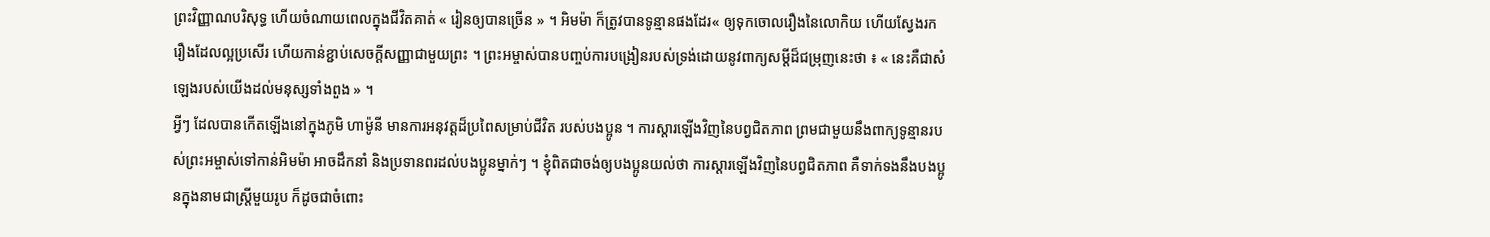ព្រះវិញ្ញាណបរិសុទ្ធ ហើយចំណាយពេលក្នុងជីវិតគាត់ « រៀនឲ្យបានច្រើន » ។ អិមម៉ា ក៏ត្រូវបានទូន្មានផងដែរ« ឲ្យទុកចោលរឿងនៃលោកិយ ហើយស្វែងរករឿងដែលល្អប្រសើរ ហើយកាន់ខ្ជាប់សេចក្ដីសញ្ញាជាមួយព្រះ ។ ព្រះអម្ចាស់បានបញ្ចប់ការបង្រៀនរបស់ទ្រង់ដោយនូវពាក្យសម្ដីដ៏ជម្រុញនេះថា ៖ « នេះគឺជាសំឡេងរបស់យើងដល់មនុស្សទាំងពួង » ។
អ្វីៗ ដែលបានកើតឡើងនៅក្នុងភូមិ ហាម៉ូនី មានការអនុវត្តដ៏ប្រពៃសម្រាប់ជីវិត របស់បងប្អូន ។ ការស្ដារឡើងវិញនៃបព្វជិតភាព ព្រមជាមួយនឹងពាក្យទូន្មានរបស់ព្រះអម្ចាស់ទៅកាន់អិមម៉ា អាចដឹកនាំ និងប្រទានពរដល់បងប្អូនម្នាក់ៗ ។ ខ្ញុំពិតជាចង់ឲ្យបងប្អូនយល់ថា ការស្ដារឡើងវិញនៃបព្វជិតភាព គឺទាក់ទងនឹងបងប្អូនក្នុងនាមជាស្ត្រីមួយរូប ក៏ដូចជាចំពោះ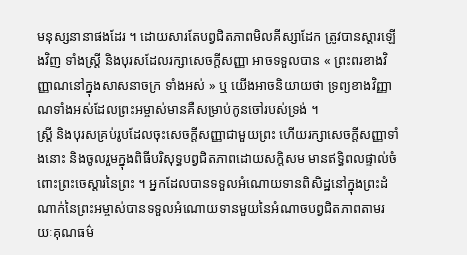មនុស្សនានាផងដែរ ។ ដោយសារតែបព្វជិតភាពមិលគីស្សាដែក ត្រូវបានស្ដារឡើងវិញ ទាំងស្ត្រី និងបុរសដែលរក្សាសេចក្ដីសញ្ញា អាចទទួលបាន « ព្រះពរខាងវិញ្ញាណនៅក្នុងសាសនាចក្រ ទាំងអស់ » ឬ យើងអាចនិយាយថា ទ្រព្យខាងវិញ្ញាណទាំងអស់ដែលព្រះអម្ចាស់មានគឺសម្រាប់កូនចៅរបស់ទ្រង់ ។
ស្ត្រី និងបុរសគ្រប់រូបដែលចុះសេចក្ដីសញ្ញាជាមួយព្រះ ហើយរក្សាសេចក្ដីសញ្ញាទាំងនោះ និងចូលរួមក្នុងពិធីបរិសុទ្ធបព្វជិតភាពដោយសក្ដិសម មានឥទ្ធិពលផ្ទាល់ចំពោះព្រះចេស្ដារនៃព្រះ ។ អ្នកដែលបានទទួលអំណោយទានពិសិដ្ឋនៅក្នុងព្រះដំណាក់នៃព្រះអម្ចាស់បានទទួលអំណោយទានមួយនៃអំណាចបព្វជិតភាពតាមរយៈគុណធម៌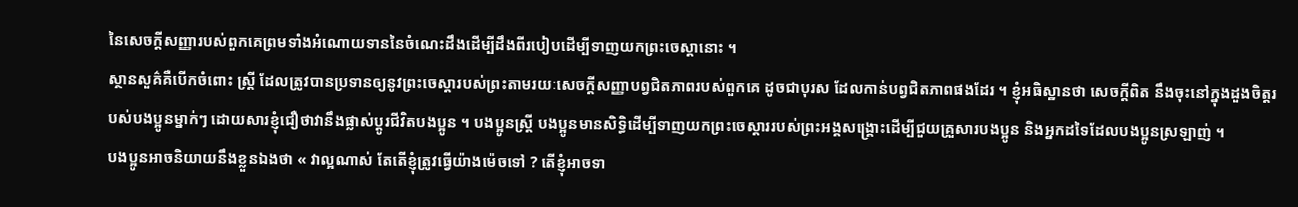នៃសេចក្ដីសញ្ញារបស់ពួកគេព្រមទាំងអំណោយទាននៃចំណេះដឹងដើម្បីដឹងពីរបៀបដើម្បីទាញយកព្រះចេស្ដានោះ ។
ស្ថានសួគ៌គឺបើកចំពោះ ស្ត្រី ដែលត្រូវបានប្រទានឲ្យនូវព្រះចេស្ដារបស់ព្រះតាមរយៈសេចក្ដីសញ្ញាបព្វជិតភាពរបស់ពួកគេ ដូចជាបុរស ដែលកាន់បព្វជិតភាពផងដែរ ។ ខ្ញុំអធិស្ឋានថា សេចក្ដីពិត នឹងចុះនៅក្នុងដួងចិត្តរបស់បងប្អូនម្នាក់ៗ ដោយសារខ្ញុំជឿថាវានឹងផ្លាស់ប្ដូរជីវិតបងប្អូន ។ បងប្អូនស្ត្រី បងប្អូនមានសិទ្ធិដើម្បីទាញយកព្រះចេស្ដាររបស់ព្រះអង្គសង្គ្រោះដើម្បីជួយគ្រួសារបងប្អូន និងអ្នកដទៃដែលបងប្អូនស្រឡាញ់ ។
បងប្អូនអាចនិយាយនឹងខ្លួនឯងថា « វាល្អណាស់ តែតើខ្ញុំត្រូវធ្វើយ៉ាងម៉េចទៅ ? តើខ្ញុំអាចទា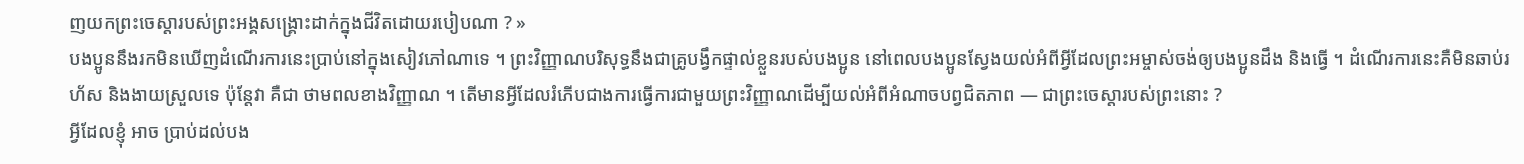ញយកព្រះចេស្ដារបស់ព្រះអង្គសង្គ្រោះដាក់ក្នុងជីវិតដោយរបៀបណា ? »
បងប្អូននឹងរកមិនឃើញដំណើរការនេះប្រាប់នៅក្នុងសៀវភៅណាទេ ។ ព្រះវិញ្ញាណបរិសុទ្ធនឹងជាគ្រូបង្វឹកផ្ទាល់ខ្លួនរបស់បងប្អូន នៅពេលបងប្អូនស្វែងយល់អំពីអ្វីដែលព្រះអម្ចាស់ចង់ឲ្យបងប្អូនដឹង និងធ្វើ ។ ដំណើរការនេះគឺមិនឆាប់រហ័ស និងងាយស្រួលទេ ប៉ុន្តែវា គឺជា ថាមពលខាងវិញ្ញាណ ។ តើមានអ្វីដែលរំភើបជាងការធ្វើការជាមួយព្រះវិញ្ញាណដើម្បីយល់អំពីអំណាចបព្វជិតភាព — ជាព្រះចេស្ដារបស់ព្រះនោះ ?
អ្វីដែលខ្ញុំ អាច ប្រាប់ដល់បង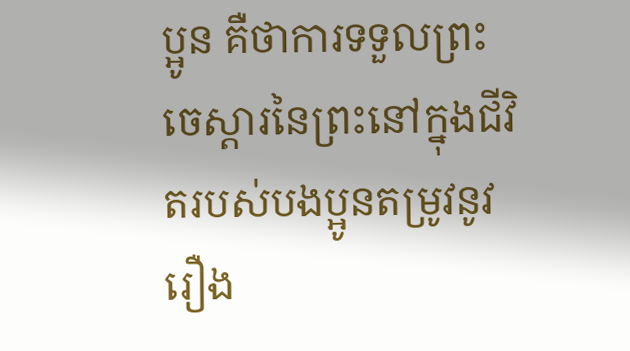ប្អូន គឺថាការទទួលព្រះចេស្ដារនៃព្រះនៅក្នុងជីវិតរបស់បងប្អូនតម្រូវនូវរឿង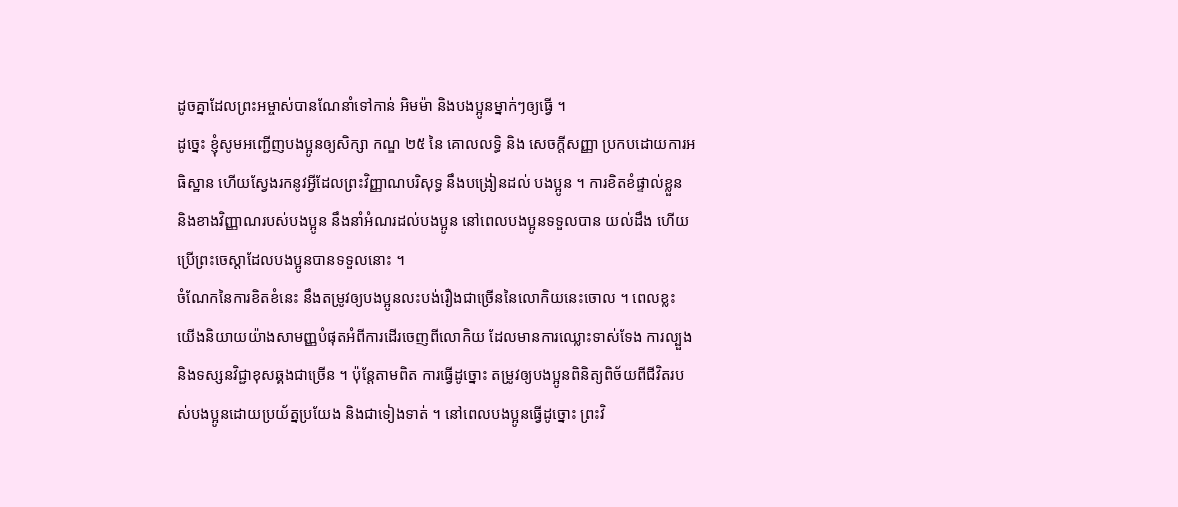ដូចគ្នាដែលព្រះអម្ចាស់បានណែនាំទៅកាន់ អិមម៉ា និងបងប្អូនម្នាក់ៗឲ្យធ្វើ ។
ដូច្នេះ ខ្ញុំសូមអញ្ជើញបងប្អូនឲ្យសិក្សា កណ្ឌ ២៥ នៃ គោលលទ្ធិ និង សេចក្តីសញ្ញា ប្រកបដោយការអធិស្ឋាន ហើយស្វែងរកនូវអ្វីដែលព្រះវិញ្ញាណបរិសុទ្ធ នឹងបង្រៀនដល់ បងប្អូន ។ ការខិតខំផ្ទាល់ខ្លួន និងខាងវិញ្ញាណរបស់បងប្អូន នឹងនាំអំណរដល់បងប្អូន នៅពេលបងប្អូនទទួលបាន យល់ដឹង ហើយប្រើព្រះចេស្ដាដែលបងប្អូនបានទទួលនោះ ។
ចំណែកនៃការខិតខំនេះ នឹងតម្រូវឲ្យបងប្អូនលះបង់រឿងជាច្រើននៃលោកិយនេះចោល ។ ពេលខ្លះ យើងនិយាយយ៉ាងសាមញ្ញបំផុតអំពីការដើរចេញពីលោកិយ ដែលមានការឈ្លោះទាស់ទែង ការល្បួង និងទស្សនវិជ្ជាខុសឆ្គងជាច្រើន ។ ប៉ុន្តែតាមពិត ការធ្វើដូច្នោះ តម្រូវឲ្យបងប្អូនពិនិត្យពិច័យពីជីវិតរបស់បងប្អូនដោយប្រយ័ត្នប្រយែង និងជាទៀងទាត់ ។ នៅពេលបងប្អូនធ្វើដូច្នោះ ព្រះវិ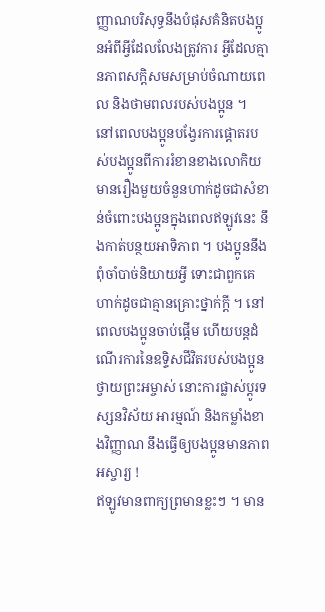ញ្ញាណបរិសុទ្ធនឹងបំផុសគំនិតបងប្អូនអំពីអ្វីដែលលែងត្រូវការ អ្វីដែលគ្មានភាពសក្ដិសមសម្រាប់ចំណាយពេល និងថាមពលរបស់បងប្អូន ។
នៅពេលបងប្អូនបង្វែរការផ្ដោតរបស់បងប្អូនពីការរំខានខាងលោកិយ មានរឿងមួយចំនួនហាក់ដូចជាសំខាន់ចំពោះបងប្អូនក្នុងពេលឥឡូវនេះ នឹងកាត់បន្ថយអាទិភាព ។ បងប្អូននឹងពុំចាំបាច់និយាយអ្វី ទោះជាពួកគេហាក់ដូចជាគ្មានគ្រោះថ្នាក់ក្ដី ។ នៅពេលបងប្អូនចាប់ផ្ដើម ហើយបន្ដដំណើរការនៃឧទ្ទិសជីវិតរបស់បងប្អូនថ្វាយព្រះអម្ចាស់ នោះការផ្លាស់ប្ដូរទស្សនវិស័យ អារម្មណ៍ និងកម្លាំងខាងវិញ្ញាណ នឹងធ្វើឲ្យបងប្អូនមានភាពអស្ចារ្យ !
ឥឡូវមានពាក្យព្រមានខ្លះៗ ។ មាន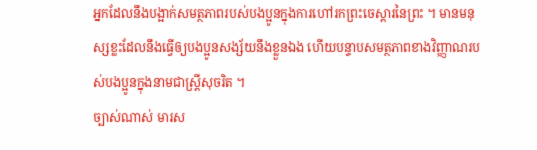អ្នកដែលនឹងបង្អាក់សមត្ថភាពរបស់បងប្អូនក្នុងការហៅរកព្រះចេស្ដារនៃព្រះ ។ មានមនុស្សខ្លះដែលនឹងធ្វើឲ្យបងប្អូនសង្ស័យនឹងខ្លួនឯង ហើយបន្ទាបសមត្ថភាពខាងវិញ្ញាណរបស់បងប្អូនក្នុងនាមជាស្ត្រីសុចរិត ។
ច្បាស់ណាស់ មារស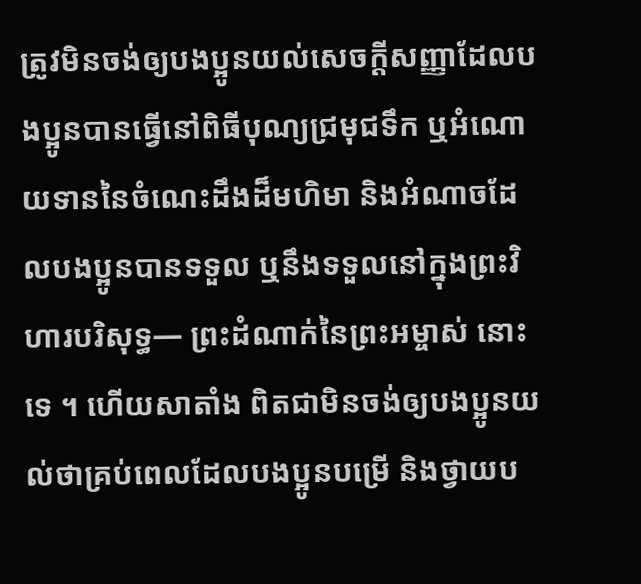ត្រូវមិនចង់ឲ្យបងប្អូនយល់សេចក្ដីសញ្ញាដែលបងប្អូនបានធ្វើនៅពិធីបុណ្យជ្រមុជទឹក ឬអំណោយទាននៃចំណេះដឹងដ៏មហិមា និងអំណាចដែលបងប្អូនបានទទួល ឬនឹងទទួលនៅក្នុងព្រះវិហារបរិសុទ្ធ— ព្រះដំណាក់នៃព្រះអម្ចាស់ នោះទេ ។ ហើយសាតាំង ពិតជាមិនចង់ឲ្យបងប្អូនយល់ថាគ្រប់ពេលដែលបងប្អូនបម្រើ និងថ្វាយប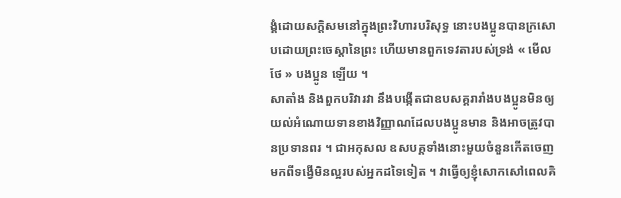ង្គំដោយសក្ដិសមនៅក្នុងព្រះវិហារបរិសុទ្ធ នោះបងប្អូនបានក្រសោបដោយព្រះចេស្ដានៃព្រះ ហើយមានពួកទេវតារបស់ទ្រង់ « មើលថែ » បងប្អូន ឡើយ ។
សាតាំង និងពួកបរិវារវា នឹងបង្កើតជាឧបសគ្គរារាំងបងប្អូនមិនឲ្យយល់អំណោយទានខាងវិញ្ញាណដែលបងប្អូនមាន និងអាចត្រូវបានប្រទានពរ ។ ជាអកុសល ឧសបគ្គទាំងនោះមួយចំនួនកើតចេញមកពីទង្វើមិនល្អរបស់អ្នកដទៃទៀត ។ វាធ្វើឲ្យខ្ញុំសោកសៅពេលគិ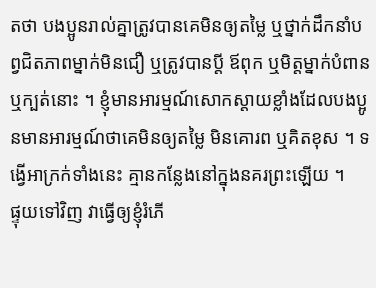តថា បងប្អូនរាល់គ្នាត្រូវបានគេមិនឲ្យតម្លៃ ឬថ្នាក់ដឹកនាំបព្វជិតភាពម្នាក់មិនជឿ ឬត្រូវបានប្ដី ឪពុក ឬមិត្តម្នាក់បំពាន ឬក្បត់នោះ ។ ខ្ញុំមានអារម្មណ៍សោកស្ដាយខ្លាំងដែលបងប្អូនមានអារម្មណ៍ថាគេមិនឲ្យតម្លៃ មិនគោរព ឬគិតខុស ។ ទង្វើអាក្រក់ទាំងនេះ គ្មានកន្លែងនៅក្នុងនគរព្រះឡើយ ។
ផ្ទុយទៅវិញ វាធ្វើឲ្យខ្ញុំរំភើ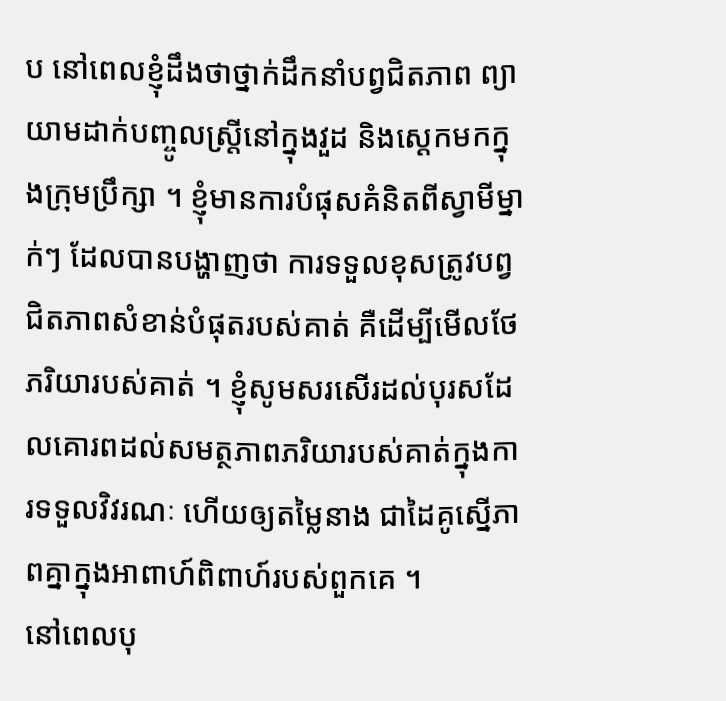ប នៅពេលខ្ញុំដឹងថាថ្នាក់ដឹកនាំបព្វជិតភាព ព្យាយាមដាក់បញ្ចូលស្ត្រីនៅក្នុងវួដ និងស្ដេកមកក្នុងក្រុមប្រឹក្សា ។ ខ្ញុំមានការបំផុសគំនិតពីស្វាមីម្នាក់ៗ ដែលបានបង្ហាញថា ការទទួលខុសត្រូវបព្វជិតភាពសំខាន់បំផុតរបស់គាត់ គឺដើម្បីមើលថែភរិយារបស់គាត់ ។ ខ្ញុំសូមសរសើរដល់បុរសដែលគោរពដល់សមត្ថភាពភរិយារបស់គាត់ក្នុងការទទួលវិវរណៈ ហើយឲ្យតម្លៃនាង ជាដៃគូស្នើភាពគ្នាក្នុងអាពាហ៍ពិពាហ៍របស់ពួកគេ ។
នៅពេលបុ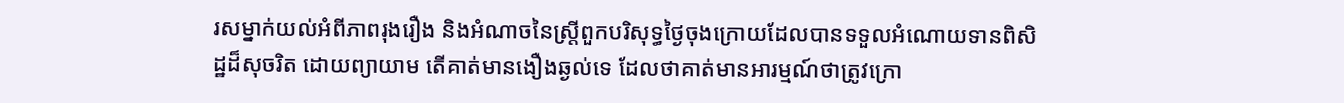រសម្នាក់យល់អំពីភាពរុងរឿង និងអំណាចនៃស្ត្រីពួកបរិសុទ្ធថ្ងៃចុងក្រោយដែលបានទទួលអំណោយទានពិសិដ្ឋដ៏សុចរិត ដោយព្យាយាម តើគាត់មានងឿងឆ្ងល់ទេ ដែលថាគាត់មានអារម្មណ៍ថាត្រូវក្រោ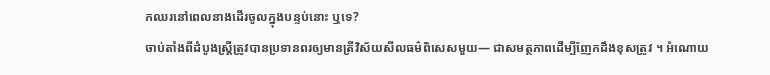កឈរនៅពេលនាងដើរចូលក្នុងបន្ទប់នោះ ឬទេ?
ចាប់តាំងពីដំបូងស្ត្រីត្រូវបានប្រទានពរឲ្យមានត្រីវិស័យសីលធម៌ពិសេសមួយ— ជាសមត្ថភាពដើម្បីញែកដឹងខុសត្រូវ ។ អំណោយ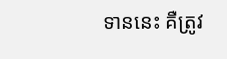ទាននេះ គឺត្រូវ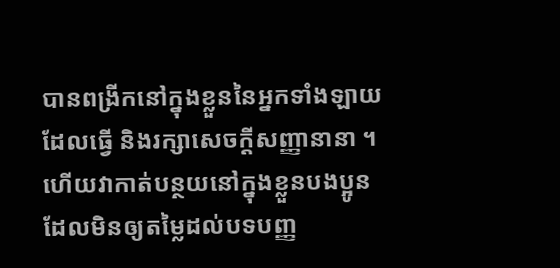បានពង្រីកនៅក្នុងខ្លួននៃអ្នកទាំងឡាយដែលធ្វើ និងរក្សាសេចក្ដីសញ្ញានានា ។ ហើយវាកាត់បន្ថយនៅក្នុងខ្លួនបងប្អូនដែលមិនឲ្យតម្លៃដល់បទបញ្ញ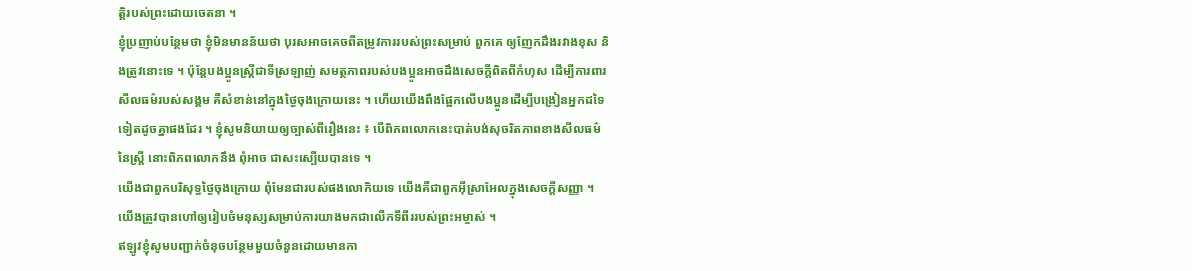ត្តិរបស់ព្រះដោយចេតនា ។
ខ្ញុំប្រញាប់បន្ថែមថា ខ្ញុំមិនមានន័យថា បុរសអាចគេចពីតម្រូវការរបស់ព្រះសម្រាប់ ពួកគេ ឲ្យញែកដឹងរវាងខុស និងត្រូវនោះទេ ។ ប៉ុន្តែបងប្អូនស្ត្រីជាទីស្រឡាញ់ សមត្ថភាពរបស់បងប្អូនអាចដឹងសេចក្ដីពិតពីកំហុស ដើម្បីការពារសីលធម៌របស់សង្គម គឺសំខាន់នៅក្នុងថ្ងៃចុងក្រោយនេះ ។ ហើយយើងពឹងផ្អែកលើបងប្អូនដើម្បីបង្រៀនអ្នកដទៃទៀតដូចគ្នាផងដែរ ។ ខ្ញុំសូមនិយាយឲ្យច្បាស់ពីរឿងនេះ ៖ បើពិភពលោកនេះបាត់បង់សុចរិតភាពខាងសីលធម៌នៃស្ត្រី នោះពិភពលោកនឹង ពុំអាច ជាសះស្បើយបានទេ ។
យើងជាពួកបរិសុទ្ធថ្ងៃចុងក្រោយ ពុំមែនជារបស់ផងលោកិយទេ យើងគឺជាពួកអ៊ីស្រាអែលក្នុងសេចក្ដីសញ្ញា ។ យើងត្រូវបានហៅឲ្យរៀបចំមនុស្សសម្រាប់ការយាងមកជាលើកទីពីររបស់ព្រះអម្ចាស់ ។
ឥឡូវខ្ញុំសូមបញ្ជាក់ចំនុចបន្ថែមមួយចំនួនដោយមានកា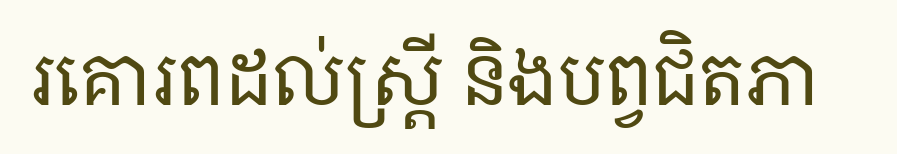រគោរពដល់ស្ត្រី និងបព្វជិតភា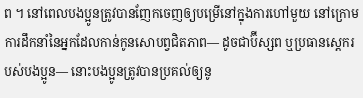ព ។ នៅពេលបងប្អូនត្រូវបានញែកចេញឲ្យបម្រើនៅក្នុងការហៅមួយ នៅក្រោមការដឹកនាំនៃអ្នកដែលកាន់កូនសោបព្វជិតភាព— ដូចជាប៊ីស្សព ឬប្រធានស្ដេករបស់បងប្អូន— នោះបងប្អូនត្រូវបានប្រគល់ឲ្យនូ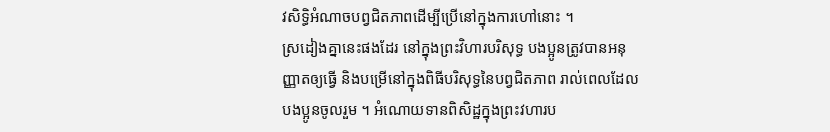វសិទ្ធិអំណាចបព្វជិតភាពដើម្បីប្រើនៅក្នុងការហៅនោះ ។
ស្រដៀងគ្នានេះផងដែរ នៅក្នុងព្រះវិហារបរិសុទ្ធ បងប្អូនត្រូវបានអនុញ្ញាតឲ្យធ្វើ និងបម្រើនៅក្នុងពិធីបរិសុទ្ធនៃបព្វជិតភាព រាល់ពេលដែលបងប្អូនចូលរួម ។ អំណោយទានពិសិដ្ឋក្នុងព្រះវហារប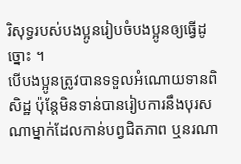រិសុទ្ធរបស់បងប្អូនរៀបចំបងប្អូនឲ្យធ្វើដូច្នោះ ។
បើបងប្អូនត្រូវបានទទួលអំណោយទានពិសិដ្ឋ ប៉ុន្តែមិនទាន់បានរៀបការនឹងបុរសណាម្នាក់ដែលកាន់បព្វជិតភាព ឬនរណា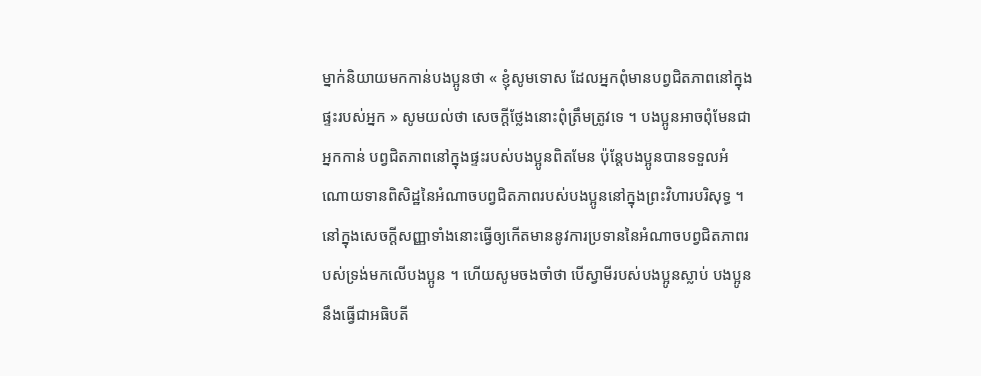ម្នាក់និយាយមកកាន់បងប្អូនថា « ខ្ញុំសូមទោស ដែលអ្នកពុំមានបព្វជិតភាពនៅក្នុងផ្ទះរបស់អ្នក » សូមយល់ថា សេចក្ដីថ្លែងនោះពុំត្រឹមត្រូវទេ ។ បងប្អូនអាចពុំមែនជា អ្នកកាន់ បព្វជិតភាពនៅក្នុងផ្ទះរបស់បងប្អូនពិតមែន ប៉ុន្តែបងប្អូនបានទទួលអំណោយទានពិសិដ្ឋនៃអំណាចបព្វជិតភាពរបស់បងប្អូននៅក្នុងព្រះវិហារបរិសុទ្ធ ។ នៅក្នុងសេចក្ដីសញ្ញាទាំងនោះធ្វើឲ្យកើតមាននូវការប្រទាននៃអំណាចបព្វជិតភាពរបស់ទ្រង់មកលើបងប្អូន ។ ហើយសូមចងចាំថា បើស្វាមីរបស់បងប្អូនស្លាប់ បងប្អូន នឹងធ្វើជាអធិបតី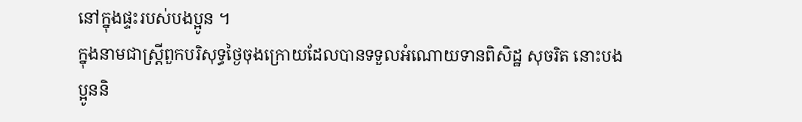នៅក្នុងផ្ទះរបស់បងប្អូន ។
ក្នុងនាមជាស្ត្រីពួកបរិសុទ្ធថ្ងៃចុងក្រោយដែលបានទទួលអំណោយទានពិសិដ្ឋ សុចរិត នោះបងប្អូននិ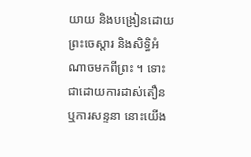យាយ និងបង្រៀនដោយព្រះចេស្ដារ និងសិទ្ធិអំណាចមកពីព្រះ ។ ទោះជាដោយការដាស់តឿន ឬការសន្ទនា នោះយើង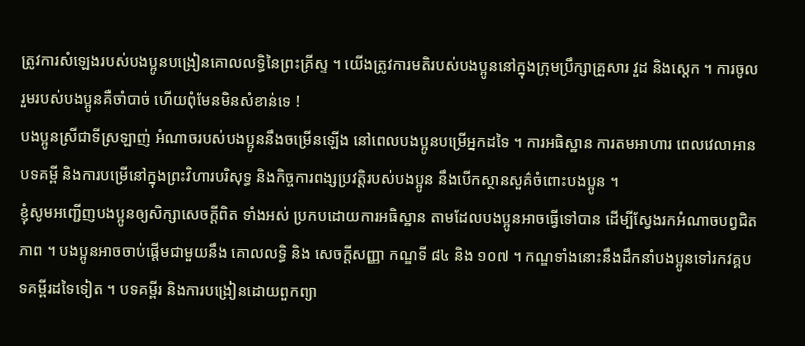ត្រូវការសំឡេងរបស់បងប្អូនបង្រៀនគោលលទ្ធិនៃព្រះគ្រីស្ទ ។ យើងត្រូវការមតិរបស់បងប្អូននៅក្នុងក្រុមប្រឹក្សាគ្រួសារ វួដ និងស្តេក ។ ការចូលរួមរបស់បងប្អូនគឺចាំបាច់ ហើយពុំមែនមិនសំខាន់ទេ !
បងប្អូនស្រីជាទីស្រឡាញ់ អំណាចរបស់បងប្អូននឹងចម្រើនឡើង នៅពេលបងប្អូនបម្រើអ្នកដទៃ ។ ការអធិស្ឋាន ការតមអាហារ ពេលវេលាអានបទគម្ពី និងការបម្រើនៅក្នុងព្រះវិហារបរិសុទ្ធ និងកិច្ចការពង្សប្រវត្តិរបស់បងប្អូន នឹងបើកស្ថានសួគ៌ចំពោះបងប្អូន ។
ខ្ញុំសូមអញ្ជើញបងប្អូនឲ្យសិក្សាសេចក្ដីពិត ទាំងអស់ ប្រកបដោយការអធិស្ឋាន តាមដែលបងប្អូនអាចធ្វើទៅបាន ដើម្បីស្វែងរកអំណាចបព្វជិតភាព ។ បងប្អូនអាចចាប់ផ្ដើមជាមួយនឹង គោលលទ្ធិ និង សេចក្តីសញ្ញា កណ្ឌទី ៨៤ និង ១០៧ ។ កណ្ឌទាំងនោះនឹងដឹកនាំបងប្អូនទៅរកវគ្គបទគម្ពីរដទៃទៀត ។ បទគម្ពីរ និងការបង្រៀនដោយពួកព្យា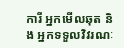ការី អ្នកមើលឆុត និង អ្នកទទួលវិវរណៈ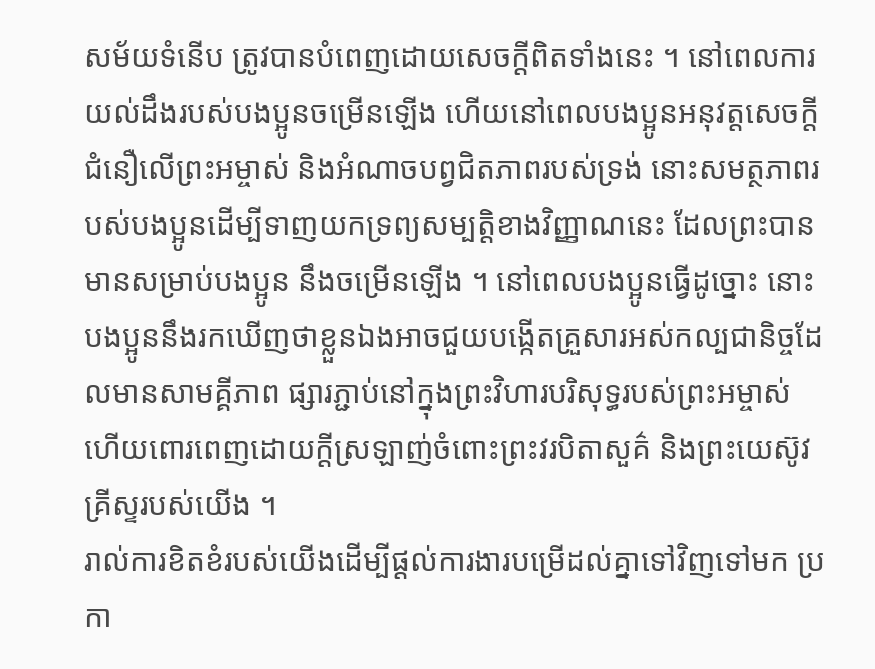សម័យទំនើប ត្រូវបានបំពេញដោយសេចក្ដីពិតទាំងនេះ ។ នៅពេលការយល់ដឹងរបស់បងប្អូនចម្រើនឡើង ហើយនៅពេលបងប្អូនអនុវត្តសេចក្ដីជំនឿលើព្រះអម្ចាស់ និងអំណាចបព្វជិតភាពរបស់ទ្រង់ នោះសមត្ថភាពរបស់បងប្អូនដើម្បីទាញយកទ្រព្យសម្បត្តិខាងវិញ្ញាណនេះ ដែលព្រះបានមានសម្រាប់បងប្អូន នឹងចម្រើនឡើង ។ នៅពេលបងប្អូនធ្វើដូច្នោះ នោះបងប្អូននឹងរកឃើញថាខ្លួនឯងអាចជួយបង្កើតគ្រួសារអស់កល្បជានិច្ចដែលមានសាមគ្គីភាព ផ្សារភ្ជាប់នៅក្នុងព្រះវិហារបរិសុទ្ធរបស់ព្រះអម្ចាស់ ហើយពោរពេញដោយក្ដីស្រឡាញ់ចំពោះព្រះវរបិតាសួគ៌ និងព្រះយេស៊ូវគ្រីស្ទរបស់យើង ។
រាល់ការខិតខំរបស់យើងដើម្បីផ្ដល់ការងារបម្រើដល់គ្នាទៅវិញទៅមក ប្រកា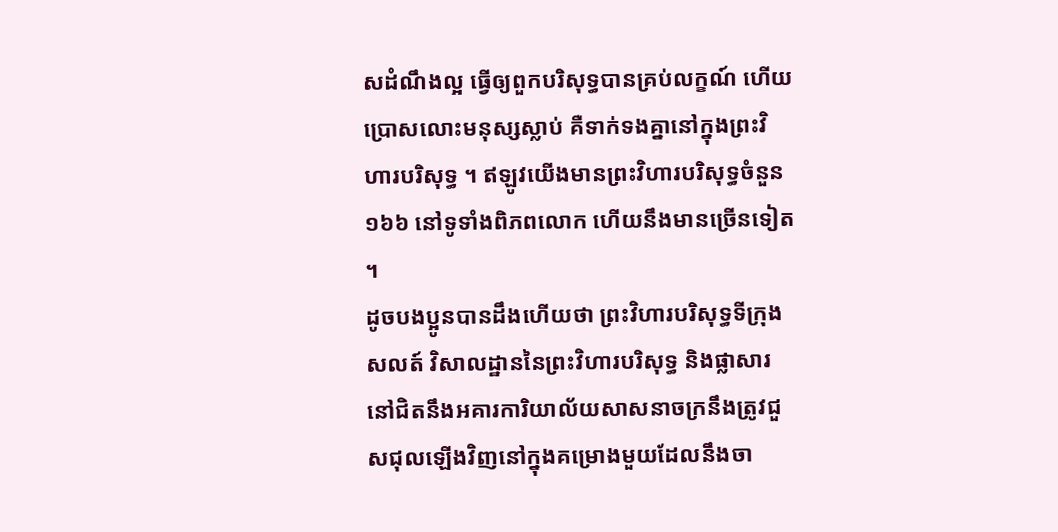សដំណឹងល្អ ធ្វើឲ្យពួកបរិសុទ្ធបានគ្រប់លក្ខណ៍ ហើយប្រោសលោះមនុស្សស្លាប់ គឺទាក់ទងគ្នានៅក្នុងព្រះវិហារបរិសុទ្ធ ។ ឥឡូវយើងមានព្រះវិហារបរិសុទ្ធចំនួន ១៦៦ នៅទូទាំងពិភពលោក ហើយនឹងមានច្រើនទៀត ។
ដូចបងប្អូនបានដឹងហើយថា ព្រះវិហារបរិសុទ្ធទីក្រុងសលត៍ វិសាលដ្ឋាននៃព្រះវិហារបរិសុទ្ធ និងផ្លាសារនៅជិតនឹងអគារការិយាល័យសាសនាចក្រនឹងត្រូវជួសជុលឡើងវិញនៅក្នុងគម្រោងមួយដែលនឹងចា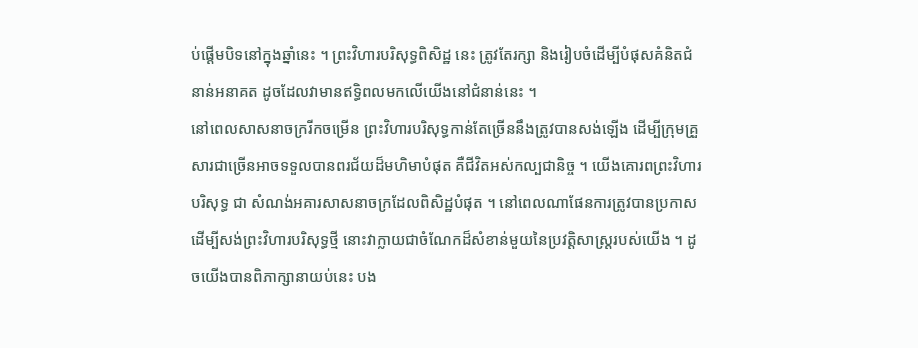ប់ផ្ដើមបិទនៅក្នុងឆ្នាំនេះ ។ ព្រះវិហារបរិសុទ្ធពិសិដ្ឋ នេះ ត្រូវតែរក្សា និងរៀបចំដើម្បីបំផុសគំនិតជំនាន់អនាគត ដូចដែលវាមានឥទ្ធិពលមកលើយើងនៅជំនាន់នេះ ។
នៅពេលសាសនាចក្ររីកចម្រើន ព្រះវិហារបរិសុទ្ធកាន់តែច្រើននឹងត្រូវបានសង់ឡើង ដើម្បីក្រុមគ្រួសារជាច្រើនអាចទទួលបានពរជ័យដ៏មហិមាបំផុត គឺជីវិតអស់កល្បជានិច្ច ។ យើងគោរពព្រះវិហារបរិសុទ្ធ ជា សំណង់អគារសាសនាចក្រដែលពិសិដ្ឋបំផុត ។ នៅពេលណាផែនការត្រូវបានប្រកាសដើម្បីសង់ព្រះវិហារបរិសុទ្ធថ្មី នោះវាក្លាយជាចំណែកដ៏សំខាន់មួយនៃប្រវត្តិសាស្ត្ររបស់យើង ។ ដូចយើងបានពិភាក្សានាយប់នេះ បង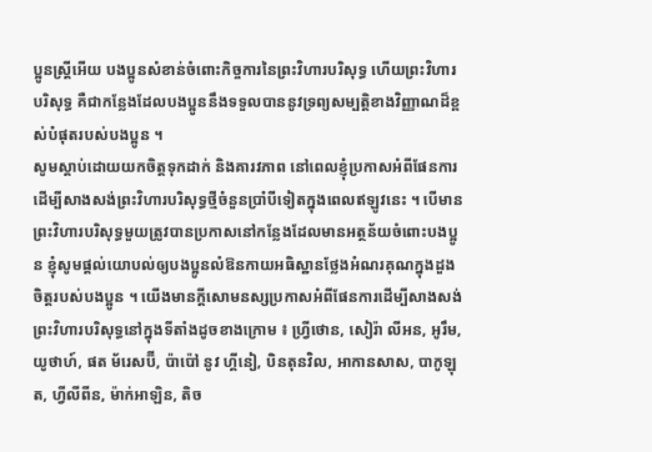ប្អូនស្ត្រីអើយ បងប្អូនសំខាន់ចំពោះកិច្ចការនៃព្រះវិហារបរិសុទ្ធ ហើយព្រះវិហារបរិសុទ្ធ គឺជាកន្លែងដែលបងប្អូននឹងទទួលបាននូវទ្រព្យសម្បត្តិខាងវិញ្ញាណដ៏ខ្ពស់បំផុតរបស់បងប្អូន ។
សូមស្ដាប់ដោយយកចិត្តទុកដាក់ និងគារវភាព នៅពេលខ្ញុំប្រកាសអំពីផែនការដើម្បីសាងសង់ព្រះវិហារបរិសុទ្ធថ្មីចំនួនប្រាំបីទៀតក្នុងពេលឥឡូវនេះ ។ បើមានព្រះវិហារបរិសុទ្ធមួយត្រូវបានប្រកាសនៅកន្លែងដែលមានអត្ថន័យចំពោះបងប្អូន ខ្ញុំសូមផ្ដល់យោបល់ឲ្យបងប្អូនលំឱនកាយអធិស្ឋានថ្លែងអំណរគុណក្នុងដួងចិត្តរបស់បងប្អូន ។ យើងមានក្ដីសោមនស្សប្រកាសអំពីផែនការដើម្បីសាងសង់ព្រះវិហារបរិសុទ្ធនៅក្នុងទីតាំងដូចខាងក្រោម ៖ ហ្វ្រីថោន, សៀរ៉ា លីអន, អូរឹម, យូថាហ៍, ផត ម័រេសប៊ី, ប៉ាប៉ៅ នូវ ហ្គីនៀ, បិនតុនវិល, អាកានសាស, បាកូឡុត, ហ្វីលីពីន, ម៉ាក់អាឡិន, តិច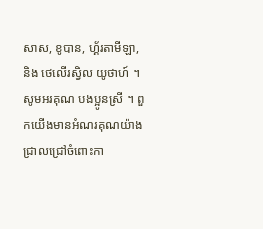សាស, ខូបាន, ហ្គ័រតាមីឡា, និង ថេលើរស្វិល យូថាហ៍ ។ សូមអរគុណ បងប្អូនស្រី ។ ពួកយើងមានអំណរគុណយ៉ាងជ្រាលជ្រៅចំពោះកា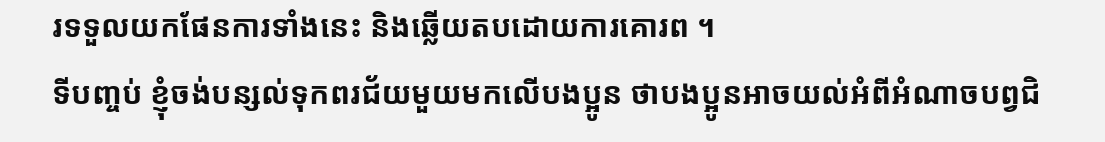រទទួលយកផែនការទាំងនេះ និងឆ្លើយតបដោយការគោរព ។
ទីបញ្ចប់ ខ្ញុំចង់បន្សល់ទុកពរជ័យមួយមកលើបងប្អូន ថាបងប្អូនអាចយល់អំពីអំណាចបព្វជិ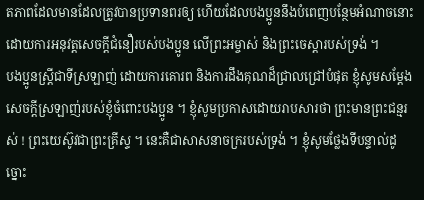តភាពដែលមានដែលត្រូវបានប្រទានពរឲ្យ ហើយដែលបងប្អូននឹងបំពេញបន្ថែមអំណាចនោះដោយការអនុវត្តសេចក្ដីជំនឿរបស់បងប្អូន លើព្រះអម្ចាស់ និងព្រះចេស្ដារបស់ទ្រង់ ។
បងប្អូនស្ត្រីជាទីស្រឡាញ់ ដោយការគោរព និងការដឹងគុណដ៏ជ្រាលជ្រៅបំផុត ខ្ញុំសូមសម្ដែងសេចក្ដីស្រឡាញ់របស់ខ្ញុំចំពោះបងប្អូន ។ ខ្ញុំសូមប្រកាសដោយរាបសារថា ព្រះមានព្រះជន្មរស់ ! ព្រះយេស៊ូវជាព្រះគ្រីស្ទ ។ នេះគឺជាសាសនាចក្ររបស់ទ្រង់ ។ ខ្ញុំសូមថ្លែងទីបន្ទាល់ដូច្នោះ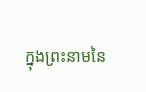ក្នុងព្រះនាមនៃ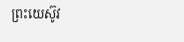ព្រះយេស៊ូវ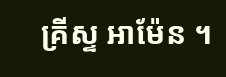គ្រីស្ទ អាម៉ែន ។